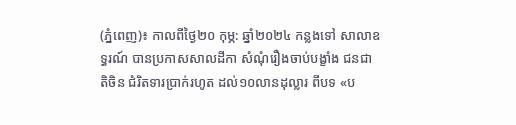(ភ្នំពេញ)៖ កាលពីថ្ងៃ២០ កុម្ភ: ឆ្នាំ២០២៤ កន្លងទៅ សាលាឧទ្ធរណ៍ បានប្រកាសសាលដីកា សំណុំរឿងចាប់បង្ខាំង ជនជាតិចិន ជំរិតទារប្រាក់រហូត ដល់១០លានដុល្លារ ពីបទ «ប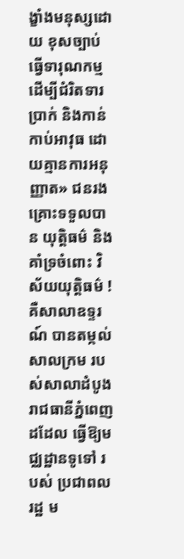ង្ខាំងមនុស្សដោយ ខុសច្បាប់ធ្វើទារុណកម្ម ដើម្បីជំរិតទារប្រាក់ និងកាន់កាប់អាវុធ ដោយគ្មានការអនុញ្ញាត» ជនរងគ្រោះទទួលបាន យុត្តិធម៌ និងគាំទ្រចំពោះ វិស័យយុត្តិធម៌ ! គឺសាលាឧទ្ទរណ៍ បានតម្កល់សាលក្រម របស់សាលាដំបូងរាជធានីភ្នំពេញ ដដែល ធ្វើឱ្យមជ្ឈដ្ឋានទូទៅ របស់ ប្រជាពលរដ្ឋ ម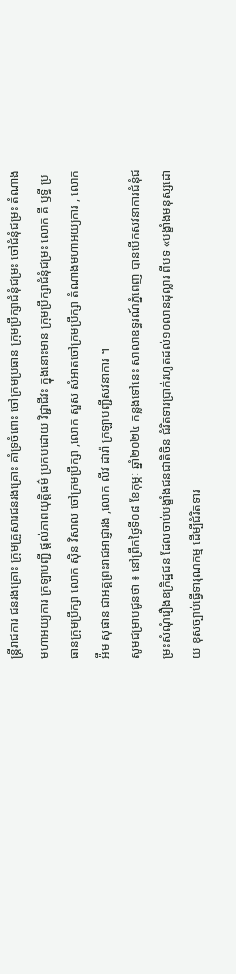ន្ត្រីរាជការ ជនរងគ្រោះ ក្រុមគ្រួសារជនរងគ្រោះ គាំទ្រចំពោះ ចៅក្រមប្រធាន ក្រុមប្រឹក្សាជំនុំជម្រះ ចៅជំនុំជម្រះ តំណាងមហាអយ្យការ ក្រឡាបញ្ជី ផ្តល់ភាពយុត្តិធម៌ ប្រកបដោយ វិជ្ជាជីវះ ក្នុងនោះមាន ក្រុមប្រឹក្សាជំនុំជម្រះ លោក គី ឫទ្ធី ប្រធានក្រុមប្រឹក្សា លោក ស៊ិន វិសាល ចៅក្រមប្រឹក្សា ,លោក សួស សំអាតចៅក្រមប្រឹក្សា តំណាងមហាអយ្យការ , លោក អ៉ឹម សុផាន ជាអគ្គព្រះរាជអាជ្ញារង ,លោក លីវ ដារ៉ា ក្រឡាបញ្ជីសវនាការ ។
សូមជម្រាបជូនថា ៖ នៅព្រឹកថ្ងៃទី០៨ ខែកុម្ភៈ ឆ្នាំ២០២៤ កន្លងទៅនេះ សាលាឧទ្ធរណ៍ភ្នំពេញ បានបើកសវនាការជំនុំជម្រះសំណុំរឿងឧក្រិដ្ឋជន ដែលចាប់បង្ខាំងជនជាតិចិន ជំរិតទារប្រាក់រហូតដល់១០លានដុល្លារ ពីបទ «បង្ខាំងមនុស្សដោយ ខុសច្បាប់ធ្វើទារុណកម្ម ដើម្បីជំរិតទារ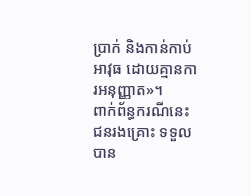ប្រាក់ និងកាន់កាប់អាវុធ ដោយគ្មានការអនុញ្ញាត»។
ពាក់ព័ន្ធករណីនេះ ជនរងគ្រោះ ទទួលបាន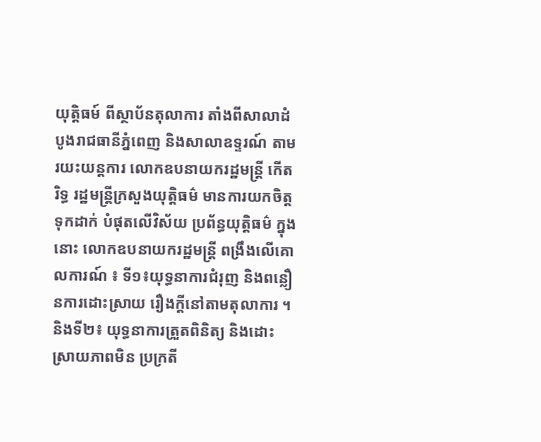យុត្តិធម៍ ពីស្ថាប័នតុលាការ តាំងពីសាលាដំបូងរាជធានីភ្នំពេញ និងសាលាឧទ្ទរណ៍ តាមរយះយន្តការ លោកឧបនាយករដ្ឋមន្ដ្រី កើត រិទ្ធ រដ្ឋមន្ដ្រីក្រសួងយុត្តិធម៌ មានការយកចិត្តទុកដាក់ បំផុតលើវិស័យ ប្រព័ន្ធយុត្តិធម៌ ក្នុងនោះ លោកឧបនាយករដ្ឋមន្ដ្រី ពង្រឹងលើគោលការណ៍ ៖ ទី១៖យុទ្ធនាការជំរុញ និងពន្លឿនការដោះស្រាយ រឿងក្តីនៅតាមតុលាការ ។ និងទី២៖ យុទ្ធនាការត្រួតពិនិត្យ និងដោះ ស្រាយភាពមិន ប្រក្រតី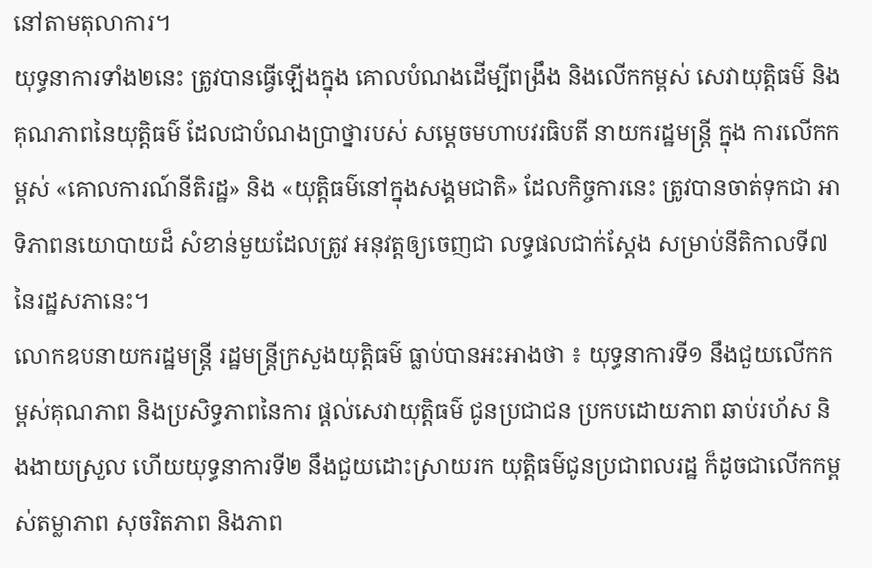នៅតាមតុលាការ។
យុទ្ធនាការទាំង២នេះ ត្រូវបានធ្វើឡើងក្នុង គោលបំណងដើម្បីពង្រឹង និងលើកកម្ពស់ សេវាយុត្តិធម៌ និងគុណភាពនៃយុត្តិធម៌ ដែលជាបំណងប្រាថ្នារបស់ សម្តេចមហាបវរធិបតី នាយករដ្ឋមន្ត្រី ក្នុង ការលើកកម្ពស់ «គោលការណ៍នីតិរដ្ឋ» និង «យុត្តិធម៌នៅក្នុងសង្គមជាតិ» ដែលកិច្ចការនេះ ត្រូវបានចាត់ទុកជា អាទិភាពនយោបាយដ៏ សំខាន់មួយដែលត្រូវ អនុវត្តឲ្យចេញជា លទ្ធផលជាក់ស្ដែង សម្រាប់នីតិកាលទី៧ នៃរដ្ឋសភានេះ។
លោកឧបនាយករដ្ឋមន្ត្រី រដ្ឋមន្ត្រីក្រសួងយុត្តិធម៌ ធ្លាប់បានអះអាងថា ៖ យុទ្ធនាការទី១ នឹងជួយលើកកម្ពស់គុណភាព និងប្រសិទ្ធភាពនៃការ ផ្តល់សេវាយុត្តិធម៌ ជូនប្រជាជន ប្រកបដោយភាព ឆាប់រហ័ស និងងាយស្រួល ហើយយុទ្ធនាការទី២ នឹងជួយដោះស្រាយរក យុត្តិធម៌ជូនប្រជាពលរដ្ឋ ក៏ដូចជាលើកកម្ពស់តម្លាភាព សុចរិតភាព និងភាព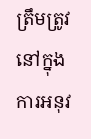ត្រឹមត្រូវនៅក្នុងការអនុវ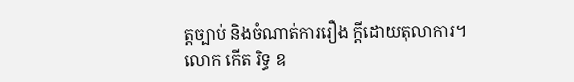ត្តច្បាប់ និងចំណាត់ការរឿង ក្តីដោយតុលាការ។
លោក កើត រិទ្ធ ឧ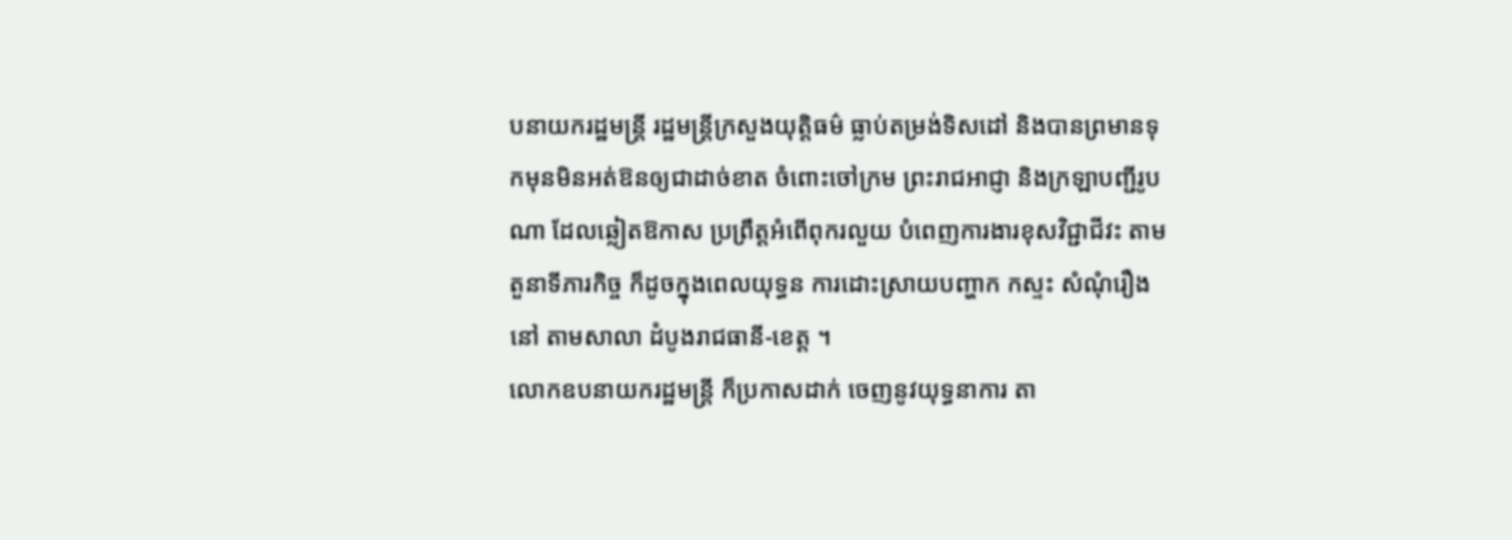បនាយករដ្ឋមន្ត្រី រដ្ឋមន្ដ្រីក្រសួងយុត្តិធម៌ ធ្លាប់តម្រង់ទិសដៅ និងបានព្រមានទុកមុនមិនអត់ឱនឲ្យជាដាច់ខាត ចំពោះចៅក្រម ព្រះរាជអាជ្ញា និងក្រឡាបញ្ជីរូបណា ដែលឆ្លៀតឱកាស ប្រព្រឹត្តអំពើពុករលួយ បំពេញការងារខុសវិជ្ជាជីវះ តាមតួនាទីភារកិច្ច ក៏ដូចក្នុងពេលយុទ្ធន ការដោះស្រាយបញ្ហាក កស្ទះ សំណុំរឿងនៅ តាមសាលា ដំបូងរាជធានី-ខេត្ត ។
លោកឧបនាយករដ្ឋមន្ត្រី ក៏ប្រកាសដាក់ ចេញនូវយុទ្ធនាការ តា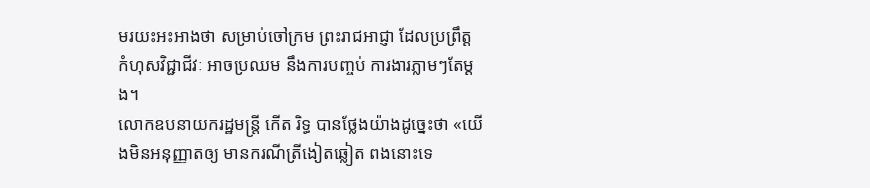មរយះអះអាងថា សម្រាប់ចៅក្រម ព្រះរាជអាជ្ញា ដែលប្រព្រឹត្ត កំហុសវិជ្ជាជីវៈ អាចប្រឈម នឹងការបញ្ចប់ ការងារភ្លាមៗតែម្ដង។
លោកឧបនាយករដ្ឋមន្ដ្រី កើត រិទ្ធ បានថ្លែងយ៉ាងដូច្នេះថា «យើងមិនអនុញ្ញាតឲ្យ មានករណីត្រីងៀតឆ្លៀត ពងនោះទេ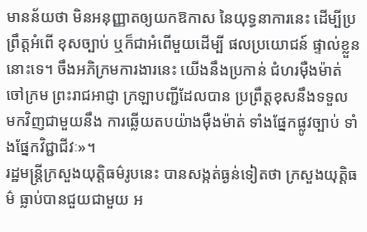មានន័យថា មិនអនុញ្ញាតឲ្យយកឱកាស នៃយុទ្ធនាការនេះ ដើម្បីប្រព្រឹត្តអំពើ ខុសច្បាប់ ឬក៏ជាអំពើមួយដើម្បី ផលប្រយោជន៍ ផ្ទាល់ខ្លួននោះទេ។ ចឹងអភិក្រមការងារនេះ យើងនឹងប្រកាន់ ជំហរម៉ឺងម៉ាត់ ចៅក្រម ព្រះរាជអាជ្ញា ក្រឡាបញ្ជីដែលបាន ប្រព្រឹត្តខុសនឹងទទួល មកវិញជាមួយនឹង ការឆ្លើយតបយ៉ាងម៉ឺងម៉ាត់ ទាំងផ្នែកផ្លូវច្បាប់ ទាំងផ្នែកវិជ្ជាជីវៈ»។
រដ្ឋមន្ដ្រីក្រសួងយុត្តិធម៌រូបនេះ បានសង្កត់ធ្ងន់ទៀតថា ក្រសួងយុត្តិធម៌ ធ្លាប់បានជួយជាមួយ អ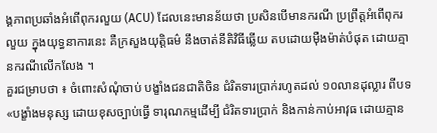ង្គភាពប្រឆាំងអំពើពុករលួយ (ACU) ដែលនេះមានន័យថា ប្រសិនបើមានករណី ប្រព្រឹត្តអំពើពុករលួយ ក្នុងយុទ្ធនាការនេះ គឺក្រសួងយុត្តិធម៌ នឹងចាត់នីតិវិធីឆ្លើយ តបដោយម៉ឺងម៉ាត់បំផុត ដោយគ្មានករណីលើកលែង ។
គួរជម្រាបថា ៖ ចំពោះសំណុំចាប់ បង្ខាំងជនជាតិចិន ជំរិតទារប្រាក់រហូតដល់ ១០លានដុល្លារ ពីបទ «បង្ខាំងមនុស្ស ដោយខុសច្បាប់ធ្វើ ទារុណកម្មដើម្បី ជំរិតទារប្រាក់ និងកាន់កាប់អាវុធ ដោយគ្មាន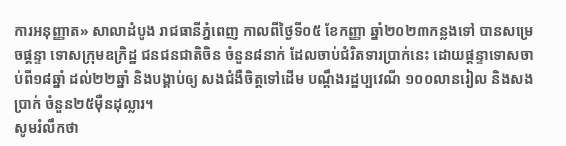ការអនុញ្ញាត» សាលាដំបូង រាជធានីភ្នំពេញ កាលពីថ្ងៃទី០៥ ខែកញ្ញា ឆ្នាំ២០២៣កន្លងទៅ បានសម្រេចផ្ដន្ទា ទោសក្រុមឧក្រិដ្ឋ ជនជនជាតិចិន ចំនួន៨នាក់ ដែលចាប់ជំរិតទារប្រាក់នេះ ដោយផ្ដន្ទាទោសចាប់ពី១៨ឆ្នាំ ដល់២២ឆ្នាំ និងបង្គាប់ឲ្យ សងជំងឺចិត្តទៅដើម បណ្ដឹងរដ្ឋប្បវេណី ១០០លានរៀល និងសងប្រាក់ ចំនួន២៥ម៉ឺនដុល្លារ។
សូមរំលឹកថា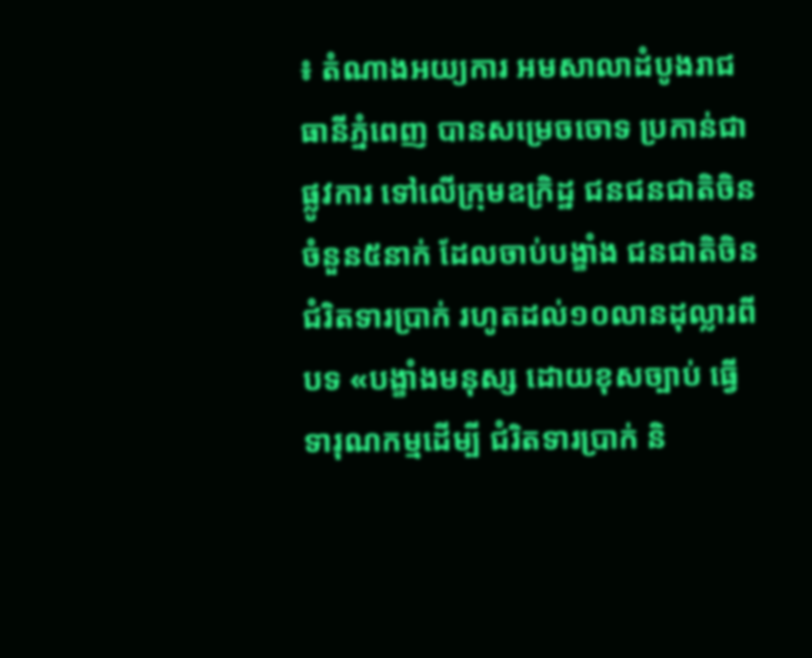៖ តំណាងអយ្យការ អមសាលាដំបូងរាជធានីភ្នំពេញ បានសម្រេចចោទ ប្រកាន់ជាផ្លូវការ ទៅលើក្រុមឧក្រិដ្ឋ ជនជនជាតិចិន ចំនួន៥នាក់ ដែលចាប់បង្ខាំង ជនជាតិចិន ជំរិតទារប្រាក់ រហូតដល់១០លានដុល្លារពីបទ «បង្ខាំងមនុស្ស ដោយខុសច្បាប់ ធ្វើទារុណកម្មដើម្បី ជំរិតទារប្រាក់ និ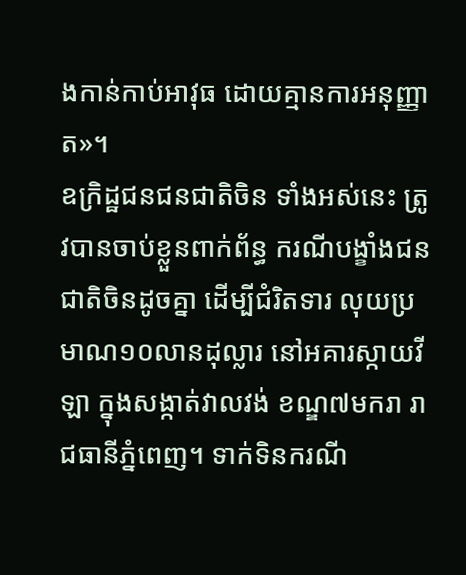ងកាន់កាប់អាវុធ ដោយគ្មានការអនុញ្ញាត»។
ឧក្រិដ្ឋជនជនជាតិចិន ទាំងអស់នេះ ត្រូវបានចាប់ខ្លួនពាក់ព័ន្ធ ករណីបង្ខាំងជន ជាតិចិនដូចគ្នា ដើម្បីជំរិតទារ លុយប្រមាណ១០លានដុល្លារ នៅអគារស្កាយវីឡា ក្នុងសង្កាត់វាលវង់ ខណ្ឌ៧មករា រាជធានីភ្នំពេញ។ ទាក់ទិនករណី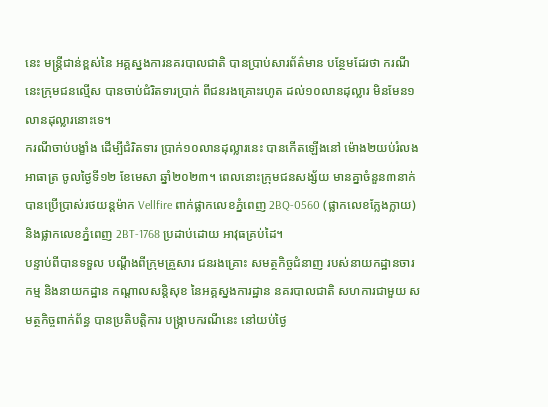នេះ មន្រ្តីជាន់ខ្ពស់នៃ អគ្គស្នងការនគរបាលជាតិ បានប្រាប់សារព័ត៌មាន បន្ថែមដែរថា ករណីនេះក្រុមជនល្មើស បានចាប់ជំរិតទារប្រាក់ ពីជនរងគ្រោះរហូត ដល់១០លានដុល្លារ មិនមែន១លានដុល្លារនោះទេ។
ករណីចាប់បង្ខាំង ដើម្បីជំរិតទារ ប្រាក់១០លានដុល្លារនេះ បានកើតឡើងនៅ ម៉ោង២យប់រំលងអាធាត្រ ចូលថ្ងៃទី១២ ខែមេសា ឆ្នាំ២០២៣។ ពេលនោះក្រុមជនសង្ស័យ មានគ្នាចំនួន៣នាក់ បានប្រើប្រាស់រថយន្តម៉ាក Vellfire ពាក់ផ្លាកលេខភ្នំពេញ 2BQ-0560 (ផ្លាកលេខក្លែងក្លាយ) និងផ្លាកលេខភ្នំពេញ 2BT-1768 ប្រដាប់ដោយ អាវុធគ្រប់ដៃ។
បន្ទាប់ពីបានទទួល បណ្ដឹងពីក្រុមគ្រួសារ ជនរងគ្រោះ សមត្ថកិច្ចជំនាញ របស់នាយកដ្ឋានចារកម្ម និងនាយកដ្ឋាន កណ្ដាលសន្តិសុខ នៃអគ្គស្នងការដ្ឋាន នគរបាលជាតិ សហការជាមួយ សមត្ថកិច្ចពាក់ព័ន្ធ បានប្រតិបត្តិការ បង្ក្រាបករណីនេះ នៅយប់ថ្ងៃ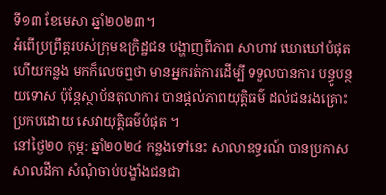ទី១៣ ខែមេសា ឆ្នាំ២០២៣។
អំពើប្រព្រឹត្តរបស់ក្រុមឧក្រិដ្ឋជន បង្ហាញពីភាព សាហាវ ឃោឃៅបំផុត ហើយកន្លង មកក៏លេចឮថា មានអ្នករត់ការដើម្បី ទទួលបានការ បន្ធូបន្ថយទោស ប៉ុន្តែស្ថាប័នតុលាការ បានផ្តល់ភាពយុត្តិធម៌ ដល់ជនរងគ្រោះ ប្រកបដោយ សេវាយុត្តិធម៌បំផុត ។
នៅថ្ងៃ២០ កុម្ភ: ឆ្នាំ២០២៤ កន្លងទៅនេះ សាលាឧទ្ធរណ៍ បានប្រកាសសាលដីកា សំណុំចាប់បង្ខាំងជនជា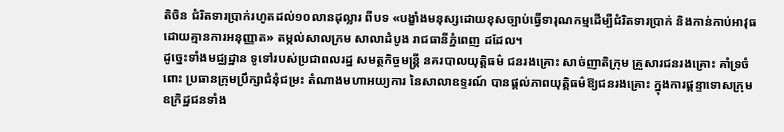តិចិន ជំរិតទារប្រាក់រហូតដល់១០លានដុល្លារ ពីបទ «បង្ខាំងមនុស្សដោយខុសច្បាប់ធ្វើទារុណកម្មដើម្បីជំរិតទារប្រាក់ និងកាន់កាប់អាវុធ ដោយគ្មានការអនុញ្ញាត» តម្កល់សាលក្រម សាលាដំបូង រាជធានីភ្នំពេញ ដដែល។
ដូច្នេះទាំងមជ្ឈដ្ឋាន ទូទៅរបស់ប្រជាពលរដ្ឋ សមត្ថកិច្ចមន្ត្រី នគរបាលយុត្តិធម៌ ជនរងគ្រោះ សាច់ញាតិក្រុម គ្រួសារជនរងគ្រោះ គាំទ្រចំពោះ ប្រធានក្រុមប្រឹក្សាជំនុំជម្រះ តំណាងមហាអយ្យការ នៃសាលាឧទ្ទរណ៍ បានផ្តល់ភាពយុត្តិធម៌ឱ្យជនរងគ្រោះ ក្នុងការផ្តន្ទាទោសក្រុម ឧក្រិដ្ឋជនទាំង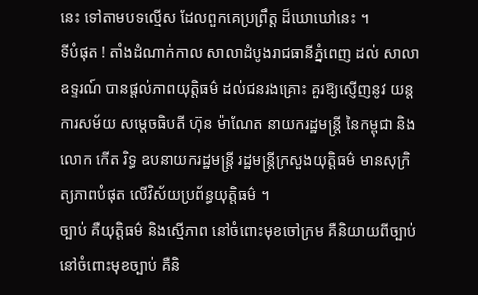នេះ ទៅតាមបទល្មើស ដែលពួកគេប្រព្រឹត្ត ដ៏ឃោឃៅនេះ ។
ទីបំផុត ! តាំងដំណាក់កាល សាលាដំបូងរាជធានីភ្នំពេញ ដល់ សាលាឧទ្ទរណ៍ បានផ្តល់ភាពយុត្តិធម៌ ដល់ជនរងគ្រោះ គួរឱ្យស្ញើញនូវ យន្តការសម័យ សម្តេចធិបតី ហ៊ុន ម៉ាណែត នាយករដ្ឋមន្ត្រី នៃកម្ពុជា និងលោក កើត រិទ្ធ ឧបនាយករដ្ឋមន្ត្រី រដ្ឋមន្ត្រីក្រសួងយុត្តិធម៌ មានសុក្រិត្យភាពបំផុត លើវិស័យប្រព័ន្ធយុត្តិធម៌ ។
ច្បាប់ គឺយុត្តិធម៌ និងស្មើភាព នៅចំពោះមុខចៅក្រម គឺនិយាយពីច្បាប់ នៅចំពោះមុខច្បាប់ គឺនិ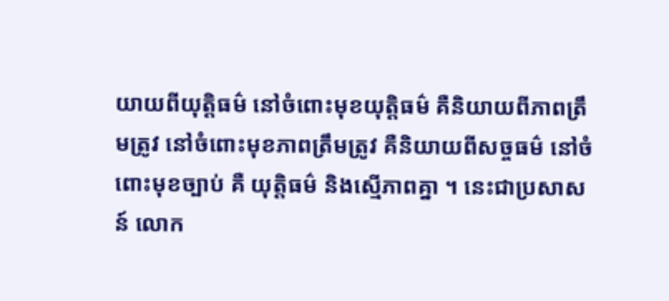យាយពីយុត្តិធម៌ នៅចំពោះមុខយុត្តិធម៌ គឺនិយាយពីភាពត្រឹមត្រូវ នៅចំពោះមុខភាពត្រឹមត្រូវ គឺនិយាយពីសច្ចធម៌ នៅចំពោះមុខច្បាប់ គឺ យុត្តិធម៌ និងស្មើភាពគ្នា ។ នេះជាប្រសាសន៍ លោក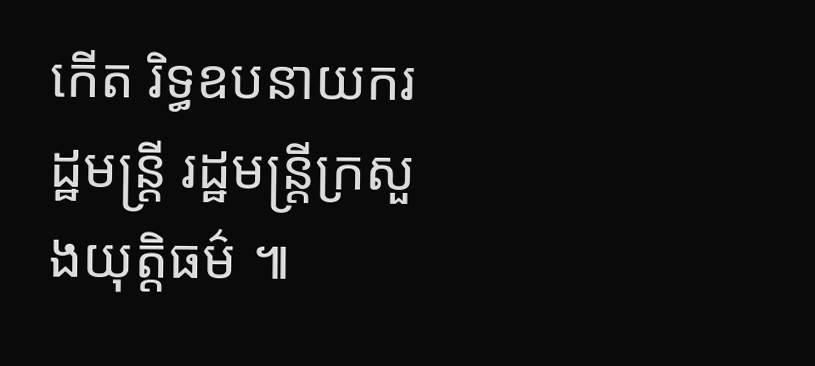កើត រិទ្ធឧបនាយករដ្ឋមន្ត្រី រដ្ឋមន្ត្រីក្រសួងយុត្តិធម៌ ៕